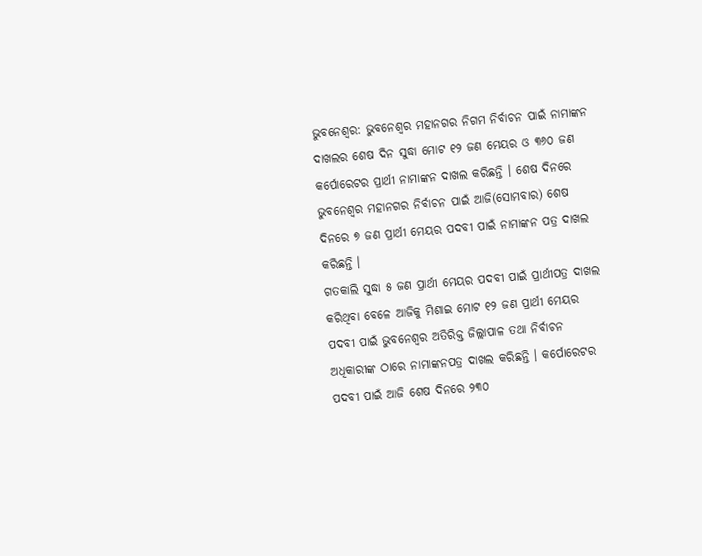ଭୁବନେଶ୍ବର: ଭୁବନେଶ୍ବର ମହାନଗର ନିଗମ ନିର୍ବାଚନ ପାଇଁ ନାମାଙ୍କନ ଦାଖଲର ଶେଷ ଦିନ ସୁଦ୍ଧା ମୋଟ ୧୨ ଜଣ ମେୟର ଓ ୩୬୦ ଜଣ କର୍ପୋରେଟର ପ୍ରାର୍ଥୀ ନାମାଙ୍କନ ଦାଖଲ କରିଛନ୍ତି । ଶେଷ ଦିନରେ ଭୁବନେଶ୍ବର ମହାନଗର ନିର୍ବାଚନ ପାଇଁ ଆଜି(ସୋମବାର) ଶେଷ ଦିନରେ ୭ ଜଣ ପ୍ରାର୍ଥୀ ମେୟର ପଦବୀ ପାଇଁ ନାମାଙ୍କନ ପତ୍ର ଦାଖଲ କରିଛନ୍ତି ।
ଗତକାଲି ସୁଦ୍ଧା ୫ ଜଣ ପ୍ରାର୍ଥୀ ମେୟର ପଦବୀ ପାଇଁ ପ୍ରାର୍ଥୀପତ୍ର ଦାଖଲ କରିଥିବା ବେଳେ ଆଜିକୁ ମିଶାଇ ମୋଟ ୧୨ ଜଣ ପ୍ରାର୍ଥୀ ମେୟର ପଦବୀ ପାଇଁ ଭୁବନେଶ୍ବର ଅତିରିକ୍ତ ଜିଲ୍ଲାପାଳ ତଥା ନିର୍ବାଚନ ଅଧିକାରୀଙ୍କ ଠାରେ ନାମାଙ୍କନପତ୍ର ଦାଖଲ କରିଛନ୍ତି । କର୍ପୋରେଟର ପଦବୀ ପାଇଁ ଆଜି ଶେଷ ଦିନରେ ୨୩୦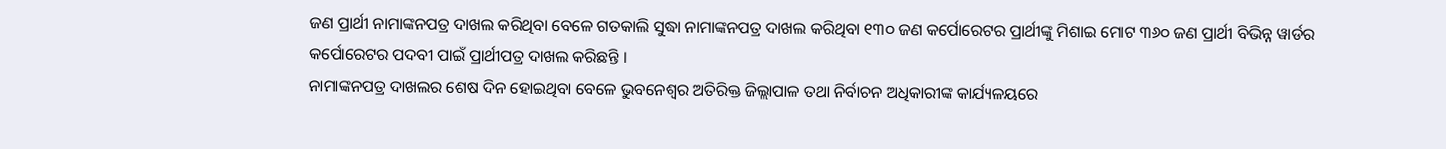ଜଣ ପ୍ରାର୍ଥୀ ନାମାଙ୍କନପତ୍ର ଦାଖଲ କରିଥିବା ବେଳେ ଗତକାଲି ସୁଦ୍ଧା ନାମାଙ୍କନପତ୍ର ଦାଖଲ କରିଥିବା ୧୩୦ ଜଣ କର୍ପୋରେଟର ପ୍ରାର୍ଥୀଙ୍କୁ ମିଶାଇ ମୋଟ ୩୬୦ ଜଣ ପ୍ରାର୍ଥୀ ବିଭିନ୍ନ ୱାର୍ଡର କର୍ପୋରେଟର ପଦବୀ ପାଇଁ ପ୍ରାର୍ଥୀପତ୍ର ଦାଖଲ କରିଛନ୍ତି ।
ନାମାଙ୍କନପତ୍ର ଦାଖଲର ଶେଷ ଦିନ ହୋଇଥିବା ବେଳେ ଭୁବନେଶ୍ବର ଅତିରିକ୍ତ ଜିଲ୍ଲାପାଳ ତଥା ନିର୍ବାଚନ ଅଧିକାରୀଙ୍କ କାର୍ଯ୍ୟଳୟରେ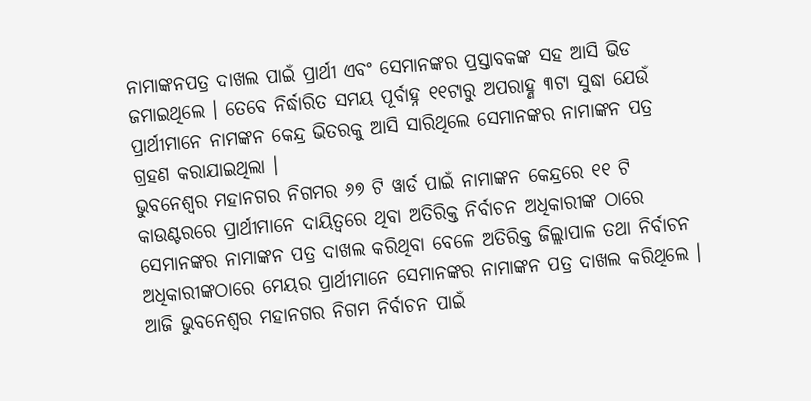ନାମାଙ୍କନପତ୍ର ଦାଖଲ ପାଇଁ ପ୍ରାର୍ଥୀ ଏବଂ ସେମାନଙ୍କର ପ୍ରସ୍ତାବକଙ୍କ ସହ ଆସି ଭିଡ ଜମାଇଥିଲେ । ତେବେ ନିର୍ଦ୍ଧାରିତ ସମୟ ପୂର୍ବାହ୍ନ ୧୧ଟାରୁ ଅପରାହ୍ଣ ୩ଟା ସୁଦ୍ଧା ଯେଉଁ ପ୍ରାର୍ଥୀମାନେ ନାମଙ୍କନ କେନ୍ଦ୍ର ଭିତରକୁ ଆସି ସାରିଥିଲେ ସେମାନଙ୍କର ନାମାଙ୍କନ ପତ୍ର ଗ୍ରହଣ କରାଯାଇଥିଲା ।
ଭୁବନେଶ୍ବର ମହାନଗର ନିଗମର ୬୭ ଟି ୱାର୍ଡ ପାଇଁ ନାମାଙ୍କନ କେନ୍ଦ୍ରରେ ୧୧ ଟି କାଉଣ୍ଟରରେ ପ୍ରାର୍ଥୀମାନେ ଦାୟିତ୍ବରେ ଥିବା ଅତିରିକ୍ତ ନିର୍ବାଚନ ଅଧିକାରୀଙ୍କ ଠାରେ ସେମାନଙ୍କର ନାମାଙ୍କନ ପତ୍ର ଦାଖଲ କରିଥିବା ବେଳେ ଅତିରିକ୍ତ ଜିଲ୍ଲାପାଳ ତଥା ନିର୍ବାଚନ ଅଧିକାରୀଙ୍କଠାରେ ମେୟର ପ୍ରାର୍ଥୀମାନେ ସେମାନଙ୍କର ନାମାଙ୍କନ ପତ୍ର ଦାଖଲ କରିଥିଲେ । ଆଜି ଭୁବନେଶ୍ବର ମହାନଗର ନିଗମ ନିର୍ବାଚନ ପାଇଁ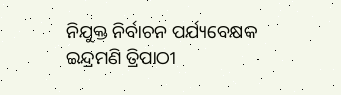ନିଯୁକ୍ତ ନିର୍ବାଚନ ପର୍ଯ୍ୟବେକ୍ଷକ ଇନ୍ଦ୍ରମଣି ତ୍ରିପାଠୀ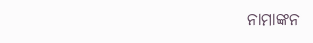ନାମାଙ୍କନ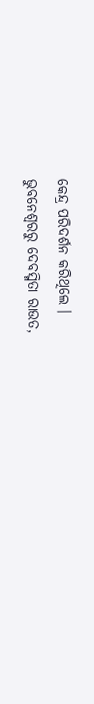କେନ୍ଦ୍ର ପରିଦର୍ଶନ କରିଥିଲେ ।
ଭୁବନେଶ୍ବରରୁ ଦେବସ୍ମିତା ରାଉତ,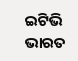ଇଟିଭି ଭାରତ